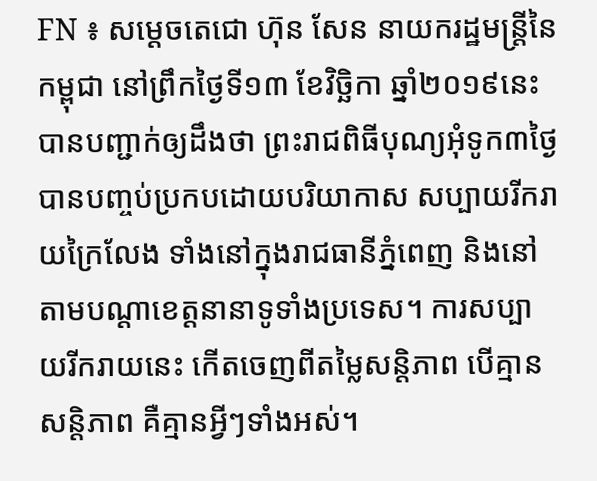FN ៖ សម្តេចតេជោ ហ៊ុន សែន នាយករដ្ឋមន្ត្រីនៃកម្ពុជា នៅព្រឹកថ្ងៃទី១៣ ខែវិច្ឆិកា ឆ្នាំ២០១៩នេះ បានបញ្ជាក់ឲ្យដឹងថា ព្រះរាជពិធីបុណ្យអុំទូក៣ថ្ងៃ បានបញ្ចប់ប្រកបដោយបរិយាកាស សប្បាយរីករាយក្រៃលែង ទាំងនៅក្នុងរាជធានីភ្នំពេញ និងនៅតាមបណ្តាខេត្តនានាទូទាំងប្រទេស។ ការសប្បាយរីករាយនេះ កើតចេញពីតម្លៃសន្តិភាព បើគ្មានសន្តិភាព គឺគ្មានអ្វីៗទាំងអស់។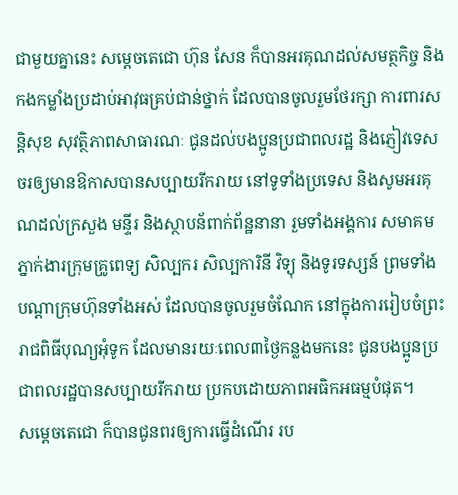ជាមួយគ្នានេះ សម្តេចតេជោ ហ៊ុន សែន ក៏បានអរគុណដល់សមត្ថកិច្ច និងកងកម្លាំងប្រដាប់អាវុធគ្រប់ជាន់ថ្នាក់ ដែលបានចូលរួមថែរក្សា ការពារសន្តិសុខ សុវត្ថិភាពសាធារណៈ ជូនដល់បងប្អូនប្រជាពលរដ្ឋ និងភ្ញៀវទេសចរឲ្យមានឱកាសបានសប្បាយរីករាយ នៅទូទាំងប្រទេស និងសូមអរគុណដល់ក្រសួង មន្ទីរ និងស្ថាបន័ពាក់ព័ន្ឋនានា រួមទាំងអង្គការ សមាគម ភ្នាក់ងារក្រុមគ្រូពេទ្យ សិល្បករ សិល្បការិនី វិទ្យុ និងទូរទស្សន៍ ព្រមទាំងបណ្តាក្រុមហ៊ុនទាំងអស់ ដែលបានចូលរួមចំណែក នៅក្នុងការរៀបចំព្រះរាជពិធីបុណ្យអុំទូក ដែលមានរយៈពេល៣ថ្ងៃកន្លងមកនេះ ជូនបងប្អូនប្រជាពលរដ្ឋបានសប្បាយរីករាយ ប្រកបដោយភាពអធិកអធម្មបំផុត។
សម្តេចតេជោ ក៏បានជូនពរឲ្យការធ្វើដំណើរ រប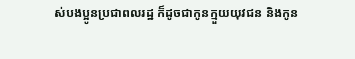ស់បងប្អូនប្រជាពលរដ្ឋ ក៏ដូចជាកូនក្មួយយុវជន និងកូន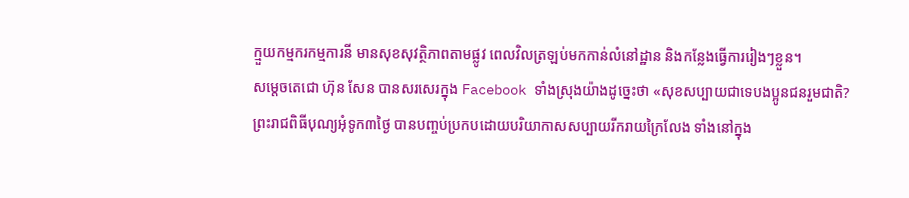ក្មួយកម្មករកម្មការនី មានសុខសុវត្ថិភាពតាមផ្លូវ ពេលវិលត្រឡប់មកកាន់លំនៅដ្ឋាន និងកន្លែងធ្វើការរៀងៗខ្លួន។
សម្តេចតេជោ ហ៊ុន សែន បានសរសេរក្នុង Facebook ទាំងស្រុងយ៉ាងដូច្នេះថា «សុខសប្បាយជាទេបងប្អូនជនរួមជាតិ? ព្រះរាជពិធីបុណ្យអុំទូក៣ថ្ងៃ បានបញ្ចប់ប្រកបដោយបរិយាកាសសប្បាយរីករាយក្រៃលែង ទាំងនៅក្នុង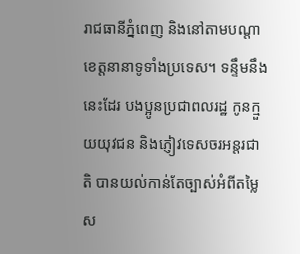រាជធានីភ្នំពេញ និងនៅតាមបណ្តាខេត្តនានាទូទាំងប្រទេស។ ទន្ទឹមនឹងនេះដែរ បងប្អូនប្រជាពលរដ្ឋ កូនក្មួយយុវជន និងភ្ញៀវទេសចរអន្តរជាតិ បានយល់កាន់តែច្បាស់អំពីតម្លៃស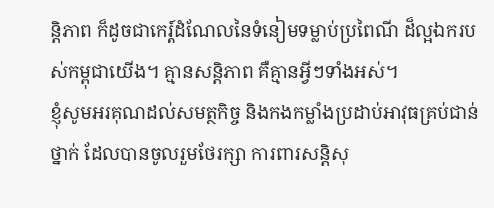ន្តិភាព ក៏ដូចជាកេរ្ត៍ដំណែលនៃទំនៀមទម្លាប់ប្រពៃណី ដ៏ល្អឯករបស់កម្ពុជាយើង។ គ្មានសន្តិភាព គឺគ្មានអ្វីៗទាំងអស់។
ខ្ញុំសូមអរគុណដល់សមត្ថកិច្ច និងកងកម្លាំងប្រដាប់អាវុធគ្រប់ជាន់ថ្នាក់ ដែលបានចូលរួមថែរក្សា ការពារសន្តិសុ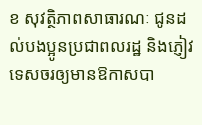ខ សុវត្ថិភាពសាធារណៈ ជូនដល់បងប្អូនប្រជាពលរដ្ឋ និងភ្ញៀវទេសចរឲ្យមានឱកាសបា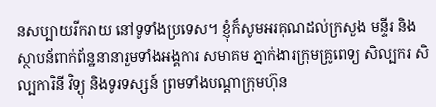នសប្បាយរីករាយ នៅទូទាំងប្រទេស។ ខ្ញុំក៏សូមអរគុណដល់ក្រសួង មន្ទីរ និងស្ថាបន័ពាក់ព័ន្ឋនានារួមទាំងអង្គការ សមាគម ភ្នាក់ងារក្រុមគ្រូពេទ្យ សិល្បករ សិល្បការិនី វិទ្យុ និងទូរទស្សន៍ ព្រមទាំងបណ្តាក្រុមហ៊ុន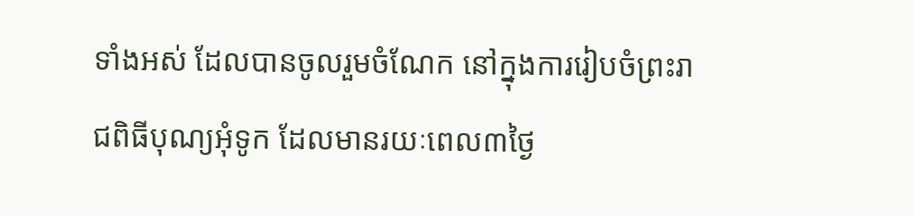ទាំងអស់ ដែលបានចូលរួមចំណែក នៅក្នុងការរៀបចំព្រះរាជពិធីបុណ្យអុំទូក ដែលមានរយៈពេល៣ថ្ងៃ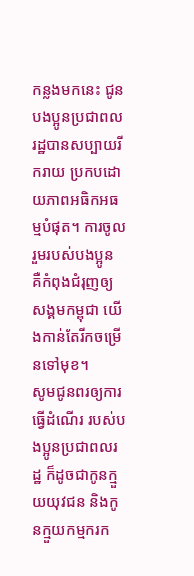កន្លងមកនេះ ជូនបងប្អូនប្រជាពលរដ្ឋបានសប្បាយរីករាយ ប្រកបដោយភាពអធិកអធម្មបំផុត។ ការចូលរួមរបស់បងប្អូន គឺកំពុងជំរុញឲ្យសង្គមកម្ពុជា យើងកាន់តែរីកចម្រើនទៅមុខ។
សូមជូនពរឲ្យការធ្វើដំណើរ របស់បងប្អូនប្រជាពលរដ្ឋ ក៏ដូចជាកូនក្មួយយុវជន និងកូនក្មួយកម្មករក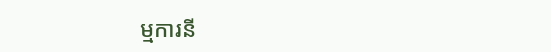ម្មការនី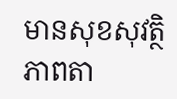មានសុខសុវត្ថិភាពតា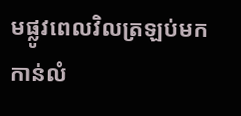មផ្លូវពេលវិលត្រឡប់មកកាន់លំ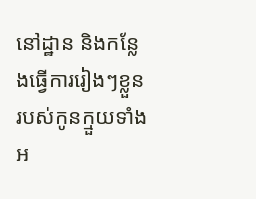នៅដ្ឋាន និងកន្លែងធ្វើការរៀងៗខ្លួន របស់កូនក្មួយទាំងអ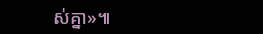ស់គ្នា»៕